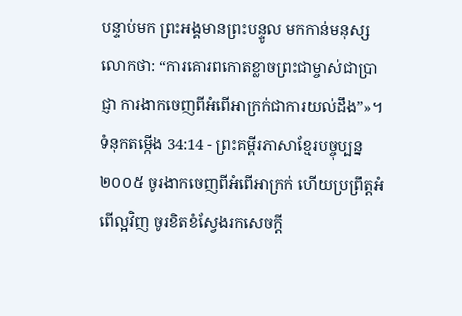បន្ទាប់មក ព្រះអង្គមានព្រះបន្ទូល មកកាន់មនុស្សលោកថា: “ការគោរពកោតខ្លាចព្រះជាម្ចាស់ជាប្រាជ្ញា ការងាកចេញពីអំពើអាក្រក់ជាការយល់ដឹង”»។
ទំនុកតម្កើង 34:14 - ព្រះគម្ពីរភាសាខ្មែរបច្ចុប្បន្ន ២០០៥ ចូរងាកចេញពីអំពើអាក្រក់ ហើយប្រព្រឹត្តអំពើល្អវិញ ចូរខិតខំស្វែងរកសេចក្ដី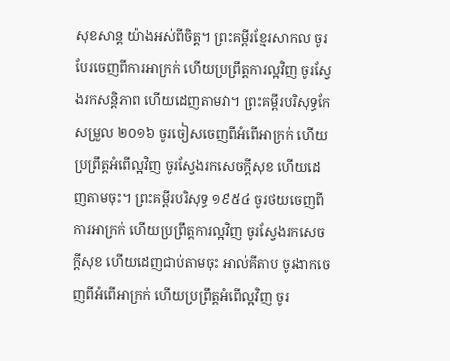សុខសាន្ត យ៉ាងអស់ពីចិត្ត។ ព្រះគម្ពីរខ្មែរសាកល ចូរបែរចេញពីការអាក្រក់ ហើយប្រព្រឹត្តការល្អវិញ ចូរស្វែងរកសន្តិភាព ហើយដេញតាមវា។ ព្រះគម្ពីរបរិសុទ្ធកែសម្រួល ២០១៦ ចូរចៀសចេញពីអំពើអាក្រក់ ហើយប្រព្រឹត្តអំពើល្អវិញ ចូរស្វែងរកសេចក្ដីសុខ ហើយដេញតាមចុះ។ ព្រះគម្ពីរបរិសុទ្ធ ១៩៥៤ ចូរថយចេញពីការអាក្រក់ ហើយប្រព្រឹត្តការល្អវិញ ចូរស្វែងរកសេចក្ដីសុខ ហើយដេញជាប់តាមចុះ អាល់គីតាប ចូរងាកចេញពីអំពើអាក្រក់ ហើយប្រព្រឹត្តអំពើល្អវិញ ចូរ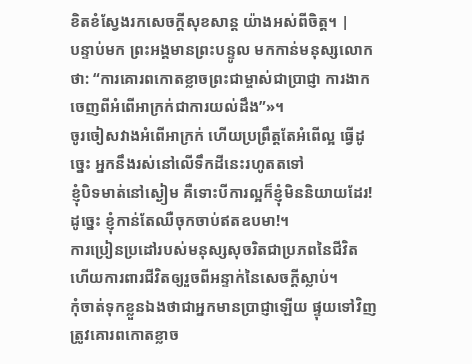ខិតខំស្វែងរកសេចក្ដីសុខសាន្ត យ៉ាងអស់ពីចិត្ត។ |
បន្ទាប់មក ព្រះអង្គមានព្រះបន្ទូល មកកាន់មនុស្សលោកថា: “ការគោរពកោតខ្លាចព្រះជាម្ចាស់ជាប្រាជ្ញា ការងាកចេញពីអំពើអាក្រក់ជាការយល់ដឹង”»។
ចូរចៀសវាងអំពើអាក្រក់ ហើយប្រព្រឹត្តតែអំពើល្អ ធ្វើដូច្នេះ អ្នកនឹងរស់នៅលើទឹកដីនេះរហូតតទៅ
ខ្ញុំបិទមាត់នៅស្ងៀម គឺទោះបីការល្អក៏ខ្ញុំមិននិយាយដែរ! ដូច្នេះ ខ្ញុំកាន់តែឈឺចុកចាប់ឥតឧបមា!។
ការប្រៀនប្រដៅរបស់មនុស្សសុចរិតជាប្រភពនៃជីវិត ហើយការពារជីវិតឲ្យរួចពីអន្ទាក់នៃសេចក្ដីស្លាប់។
កុំចាត់ទុកខ្លួនឯងថាជាអ្នកមានប្រាជ្ញាឡើយ ផ្ទុយទៅវិញ ត្រូវគោរពកោតខ្លាច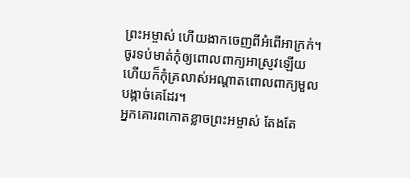ព្រះអម្ចាស់ ហើយងាកចេញពីអំពើអាក្រក់។
ចូរទប់មាត់កុំឲ្យពោលពាក្យអាស្រូវឡើយ ហើយក៏កុំគ្រលាស់អណ្ដាតពោលពាក្យមួលបង្កាច់គេដែរ។
អ្នកគោរពកោតខ្លាចព្រះអម្ចាស់ តែងតែ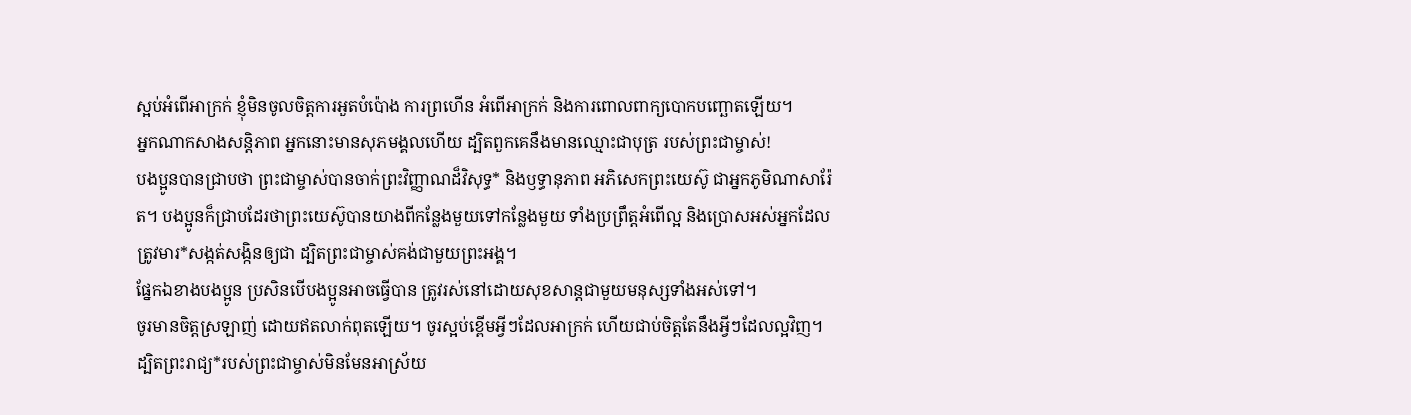ស្អប់អំពើអាក្រក់ ខ្ញុំមិនចូលចិត្តការអួតបំប៉ោង ការព្រហើន អំពើអាក្រក់ និងការពោលពាក្យបោកបញ្ឆោតឡើយ។
អ្នកណាកសាងសន្តិភាព អ្នកនោះមានសុភមង្គលហើយ ដ្បិតពួកគេនឹងមានឈ្មោះជាបុត្រ របស់ព្រះជាម្ចាស់!
បងប្អូនបានជ្រាបថា ព្រះជាម្ចាស់បានចាក់ព្រះវិញ្ញាណដ៏វិសុទ្ធ* និងឫទ្ធានុភាព អភិសេកព្រះយេស៊ូ ជាអ្នកភូមិណាសារ៉ែត។ បងប្អូនក៏ជ្រាបដែរថាព្រះយេស៊ូបានយាងពីកន្លែងមួយទៅកន្លែងមួយ ទាំងប្រព្រឹត្តអំពើល្អ និងប្រោសអស់អ្នកដែលត្រូវមារ*សង្កត់សង្កិនឲ្យជា ដ្បិតព្រះជាម្ចាស់គង់ជាមួយព្រះអង្គ។
ផ្នែកឯខាងបងប្អូន ប្រសិនបើបងប្អូនអាចធ្វើបាន ត្រូវរស់នៅដោយសុខសាន្តជាមួយមនុស្សទាំងអស់ទៅ។
ចូរមានចិត្តស្រឡាញ់ ដោយឥតលាក់ពុតឡើយ។ ចូរស្អប់ខ្ពើមអ្វីៗដែលអាក្រក់ ហើយជាប់ចិត្តតែនឹងអ្វីៗដែលល្អវិញ។
ដ្បិតព្រះរាជ្យ*របស់ព្រះជាម្ចាស់មិនមែនអាស្រ័យ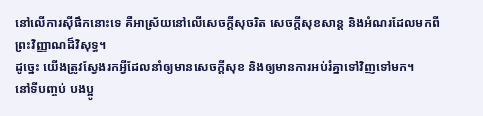នៅលើការស៊ីផឹកនោះទេ គឺអាស្រ័យនៅលើសេចក្ដីសុចរិត សេចក្ដីសុខសាន្ត និងអំណរដែលមកពីព្រះវិញ្ញាណដ៏វិសុទ្ធ។
ដូច្នេះ យើងត្រូវស្វែងរកអ្វីដែលនាំឲ្យមានសេចក្ដីសុខ និងឲ្យមានការអប់រំគ្នាទៅវិញទៅមក។
នៅទីបញ្ចប់ បងប្អូ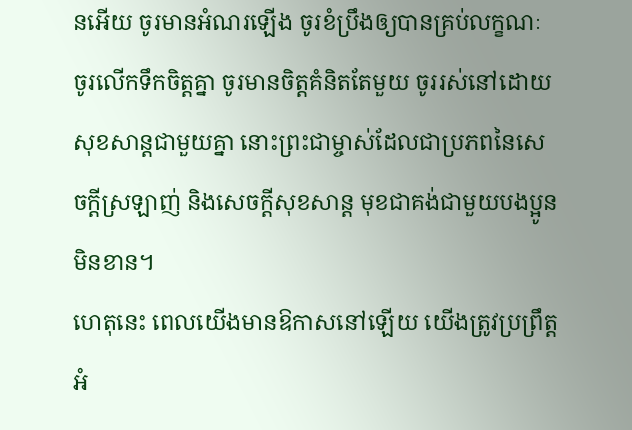នអើយ ចូរមានអំណរឡើង ចូរខំប្រឹងឲ្យបានគ្រប់លក្ខណៈ ចូរលើកទឹកចិត្តគ្នា ចូរមានចិត្តគំនិតតែមួយ ចូររស់នៅដោយសុខសាន្តជាមួយគ្នា នោះព្រះជាម្ចាស់ដែលជាប្រភពនៃសេចក្ដីស្រឡាញ់ និងសេចក្ដីសុខសាន្ត មុខជាគង់ជាមួយបងប្អូនមិនខាន។
ហេតុនេះ ពេលយើងមានឱកាសនៅឡើយ យើងត្រូវប្រព្រឹត្តអំ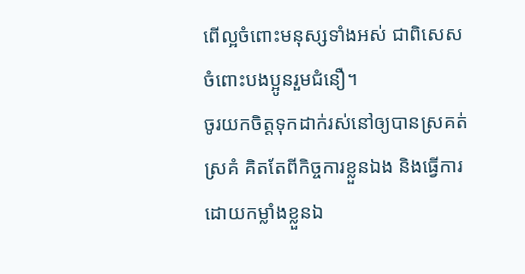ពើល្អចំពោះមនុស្សទាំងអស់ ជាពិសេស ចំពោះបងប្អូនរួមជំនឿ។
ចូរយកចិត្តទុកដាក់រស់នៅឲ្យបានស្រគត់ស្រគំ គិតតែពីកិច្ចការខ្លួនឯង និងធ្វើការដោយកម្លាំងខ្លួនឯ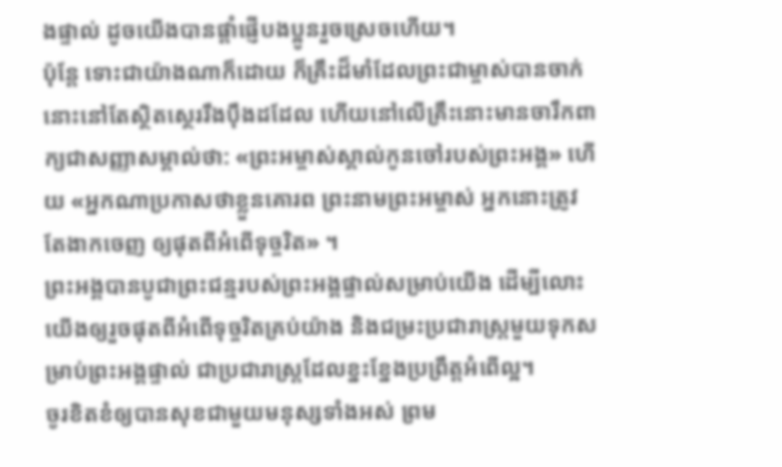ងផ្ទាល់ ដូចយើងបានផ្ដាំផ្ញើបងប្អូនរួចស្រេចហើយ។
ប៉ុន្តែ ទោះជាយ៉ាងណាក៏ដោយ ក៏គ្រឹះដ៏មាំដែលព្រះជាម្ចាស់បានចាក់នោះនៅតែស្ថិតស្ថេររឹងប៉ឹងដដែល ហើយនៅលើគ្រឹះនោះមានចារឹកពាក្យជាសញ្ញាសម្គាល់ថា: «ព្រះអម្ចាស់ស្គាល់កូនចៅរបស់ព្រះអង្គ» ហើយ «អ្នកណាប្រកាសថាខ្លួនគោរព ព្រះនាមព្រះអម្ចាស់ អ្នកនោះត្រូវតែងាកចេញ ឲ្យផុតពីអំពើទុច្ចរិត» ។
ព្រះអង្គបានបូជាព្រះជន្មរបស់ព្រះអង្គផ្ទាល់សម្រាប់យើង ដើម្បីលោះយើងឲ្យរួចផុតពីអំពើទុច្ចរិតគ្រប់យ៉ាង និងជម្រះប្រជារាស្ត្រមួយទុកសម្រាប់ព្រះអង្គផ្ទាល់ ជាប្រជារាស្ត្រដែលខ្នះខ្នែងប្រព្រឹត្តអំពើល្អ។
ចូរខិតខំឲ្យបានសុខជាមួយមនុស្សទាំងអស់ ព្រម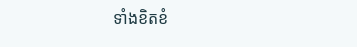ទាំងខិតខំ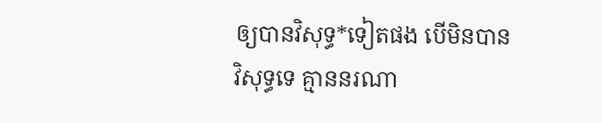ឲ្យបានវិសុទ្ធ*ទៀតផង បើមិនបានវិសុទ្ធទេ គ្មាននរណា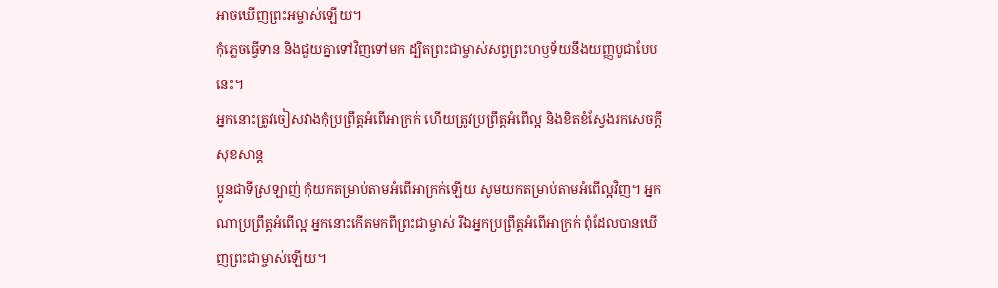អាចឃើញព្រះអម្ចាស់ឡើយ។
កុំភ្លេចធ្វើទាន និងជួយគ្នាទៅវិញទៅមក ដ្បិតព្រះជាម្ចាស់សព្វព្រះហឫទ័យនឹងយញ្ញបូជាបែបនេះ។
អ្នកនោះត្រូវចៀសវាងកុំប្រព្រឹត្តអំពើអាក្រក់ ហើយត្រូវប្រព្រឹត្តអំពើល្អ និងខិតខំស្វែងរកសេចក្ដីសុខសាន្ត
ប្អូនជាទីស្រឡាញ់ កុំយកតម្រាប់តាមអំពើអាក្រក់ឡើយ សូមយកតម្រាប់តាមអំពើល្អវិញ។ អ្នកណាប្រព្រឹត្តអំពើល្អ អ្នកនោះកើតមកពីព្រះជាម្ចាស់ រីឯអ្នកប្រព្រឹត្តអំពើអាក្រក់ ពុំដែលបានឃើញព្រះជាម្ចាស់ឡើយ។